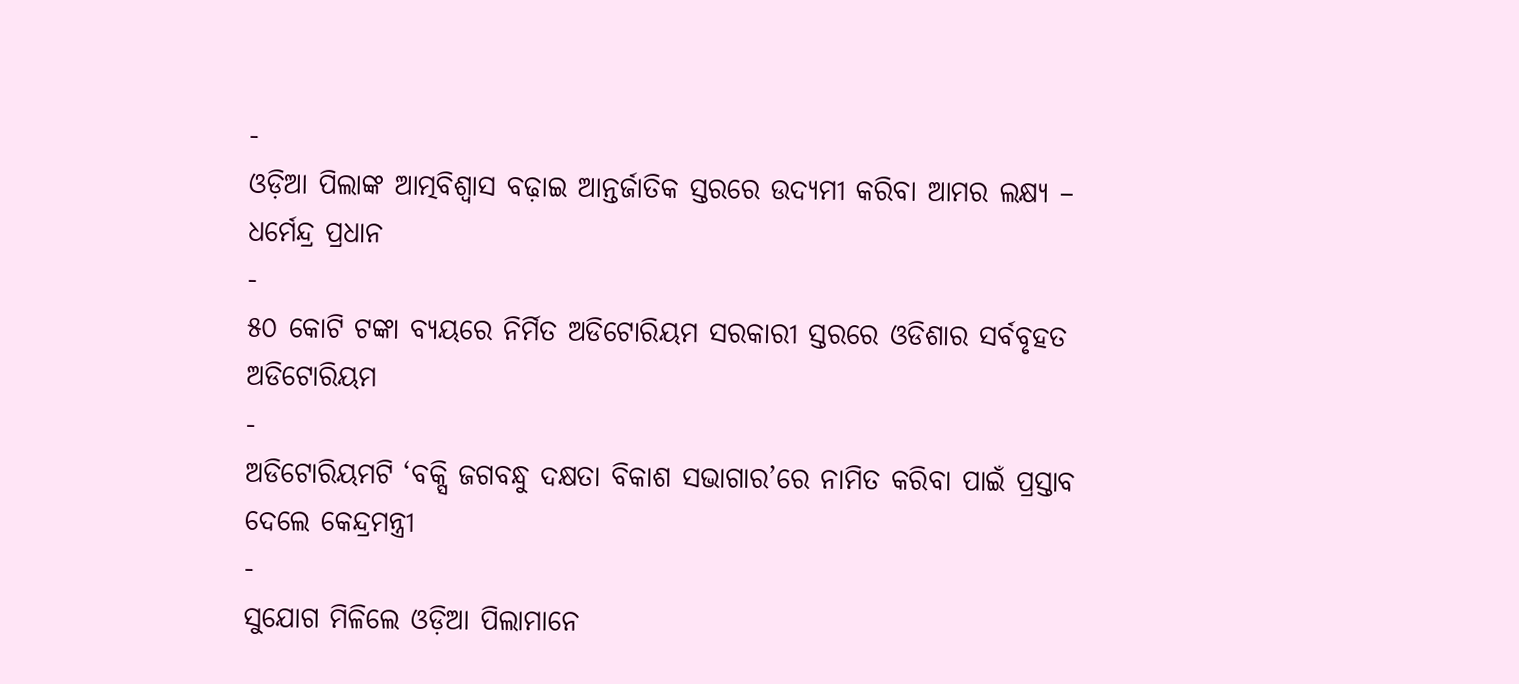-
ଓଡ଼ିଆ ପିଲାଙ୍କ ଆତ୍ମବିଶ୍ୱାସ ବଢ଼ାଇ ଆନ୍ତର୍ଜାତିକ ସ୍ତରରେ ଉଦ୍ୟମୀ କରିବା ଆମର ଲକ୍ଷ୍ୟ – ଧର୍ମେନ୍ଦ୍ର ପ୍ରଧାନ
-
୫୦ କୋଟି ଟଙ୍କା ବ୍ୟୟରେ ନିର୍ମିତ ଅଡିଟୋରିୟମ ସରକାରୀ ସ୍ତରରେ ଓଡିଶାର ସର୍ବବୃହତ ଅଡିଟୋରିୟମ
-
ଅଡିଟୋରିୟମଟି ‘ବକ୍ସି ଜଗବନ୍ଧୁ ଦକ୍ଷତା ବିକାଶ ସଭାଗାର’ରେ ନାମିତ କରିବା ପାଇଁ ପ୍ରସ୍ତାବ ଦେଲେ କେନ୍ଦ୍ରମନ୍ତ୍ରୀ
-
ସୁଯୋଗ ମିଳିଲେ ଓଡ଼ିଆ ପିଲାମାନେ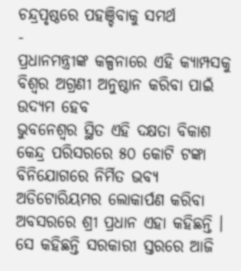ଚନ୍ଦ୍ରପୃଷ୍ଠରେ ପହଞ୍ଚିବାକୁ ସମର୍ଥ
-
ପ୍ରଧାନମନ୍ତ୍ରୀଙ୍କ କଳ୍ପନାରେ ଏହି କ୍ୟାମ୍ପସକୁ ବିଶ୍ୱର ଅଗ୍ରଣୀ ଅନୁଷ୍ଠାନ କରିବା ପାଇଁ ଉଦ୍ୟମ ହେବ
ଭୁବନେଶ୍ୱର ସ୍ଥିତ ଏହି ଦକ୍ଷତା ବିକାଶ କେନ୍ଦ୍ର ପରିସରରେ ୫୦ କୋଟି ଟଙ୍କା ବିନିଯୋଗରେ ନିର୍ମିତ ଭବ୍ୟ ଅଡିଟୋରିୟମର ଲୋକାର୍ପଣ କରିବା ଅବସରରେ ଶ୍ରୀ ପ୍ରଧାନ ଏହା କହିଛନ୍ତି । ସେ କହିଛନ୍ତି ସରକାରୀ ସ୍ତରରେ ଆଜି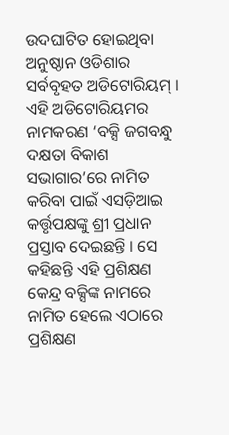ଉଦଘାଟିତ ହୋଇଥିବା ଅନୁଷ୍ଠାନ ଓଡିଶାର ସର୍ବବୃହତ ଅଡିଟୋରିୟମ୍ । ଏହି ଅଡିଟୋରିୟମର ନାମକରଣ ‘ବକ୍ସି ଜଗବନ୍ଧୁ ଦକ୍ଷତା ବିକାଶ ସଭାଗାର’ରେ ନାମିତ କରିବା ପାଇଁ ଏସଡ଼ିଆଇ କର୍ତ୍ତୃପକ୍ଷଙ୍କୁ ଶ୍ରୀ ପ୍ରଧାନ ପ୍ରସ୍ତାବ ଦେଇଛନ୍ତି । ସେ କହିଛନ୍ତି ଏହି ପ୍ରଶିକ୍ଷଣ କେନ୍ଦ୍ର ବକ୍ସିଙ୍କ ନାମରେ ନାମିତ ହେଲେ ଏଠାରେ ପ୍ରଶିକ୍ଷଣ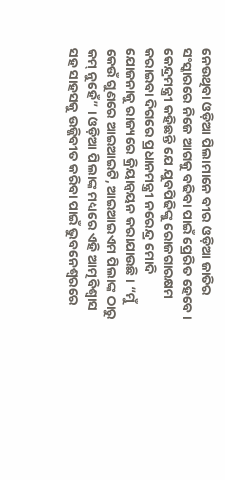ନେଉଥିବା ଓଡ଼ିଆ ପିଲାମାନେ ବୀର ଓଡ଼ିଆ ଜାତିର ସଂସ୍କାରରେ ନିଜେ ଆଗକୁ ବଢିବା ପାଇଁ ପ୍ରେରିତ ହେବେ ।
କେନ୍ଦ୍ରମନ୍ତ୍ରୀ କହିଛନ୍ତି ଯେ ଯୁବପିଢିଙ୍କୁ ରୋଜଗାରକ୍ଷମ କରାଇବା ଦିଗରେ ପ୍ରଧାନମନ୍ତ୍ରୀ ନରେନ୍ଦ୍ର ମୋଦି ଯୋଜନାକୁ ରାଜ୍ୟରେ କ୍ରିୟାନ୍ୱୟନ କରାଯାଉଛି । “ମୁଁ କେଉଁ ଗୁଣରେ ଆଇଆଇଟି, ଆଇଆଇଏମ ପିଲାଙ୍କ ଠାରୁ କମ୍ ନୁହେଁ” । ଓଡ଼ିଆ ପିଲାଙ୍କ ମଧ୍ୟରେ ଏହି ଆତ୍ମବିଶ୍ୱାସ ସହ ସାହସକୁ ଉଜ୍ଜିବୀତ କରିବା ପାଇଁ ଭୁବନେଶ୍ୱରରେ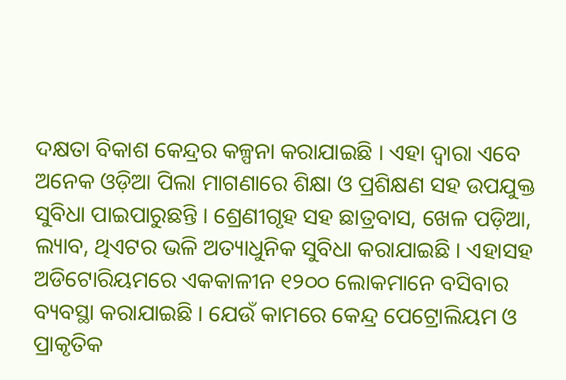ଦକ୍ଷତା ବିକାଶ କେନ୍ଦ୍ରର କଳ୍ପନା କରାଯାଇଛି । ଏହା ଦ୍ୱାରା ଏବେ ଅନେକ ଓଡ଼ିଆ ପିଲା ମାଗଣାରେ ଶିକ୍ଷା ଓ ପ୍ରଶିକ୍ଷଣ ସହ ଉପଯୁକ୍ତ ସୁବିଧା ପାଇପାରୁଛନ୍ତି । ଶ୍ରେଣୀଗୃହ ସହ ଛାତ୍ରବାସ, ଖେଳ ପଡ଼ିଆ, ଲ୍ୟାବ, ଥିଏଟର ଭଳି ଅତ୍ୟାଧୁନିକ ସୁବିଧା କରାଯାଇଛି । ଏହାସହ ଅଡିଟୋରିୟମରେ ଏକକାଳୀନ ୧୨୦୦ ଲୋକମାନେ ବସିବାର ବ୍ୟବସ୍ଥା କରାଯାଇଛି । ଯେଉଁ କାମରେ କେନ୍ଦ୍ର ପେଟ୍ରୋଲିୟମ ଓ ପ୍ରାକୃତିକ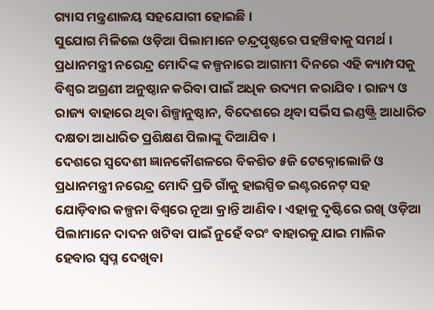ଗ୍ୟାସ ମନ୍ତ୍ରଣାଳୟ ସହଯୋଗୀ ହୋଇଛି ।
ସୁଯୋଗ ମିଳିଲେ ଓଡ଼ିଆ ପିଲାମାନେ ଚନ୍ଦ୍ରପୃଷ୍ଠରେ ପହଞ୍ଚିବାକୁ ସମର୍ଥ । ପ୍ରଧାନମନ୍ତ୍ରୀ ନରେନ୍ଦ୍ର ମୋଦିଙ୍କ କଳ୍ପନାରେ ଆଗାମୀ ଦିନରେ ଏହି କ୍ୟାମ୍ପସକୁ ବିଶ୍ୱର ଅଗ୍ରଣୀ ଅନୁଷ୍ଠାନ କରିବା ପାଇଁ ଅଧିକ ଉଦ୍ୟମ କରାଯିବ । ରାଜ୍ୟ ଓ ରାଜ୍ୟ ବାହାରେ ଥିବା ଶିଳ୍ପାନୁଷ୍ଠାନ, ବିଦେଶରେ ଥିବା ସର୍ଭିସ ଇଣ୍ଡଷ୍ଟ୍ରି ଆଧାରିତ ଦକ୍ଷତା ଆଧାରିତ ପ୍ରଶିକ୍ଷଣ ପିଲାଙ୍କୁ ଦିଆଯିବ ।
ଦେଶରେ ସ୍ୱଦେଶୀ ଜ୍ଞାନକୌଶଳରେ ବିକଶିତ ୫ଜି ଟେକ୍ନୋଲୋଜି ଓ ପ୍ରଧାନମନ୍ତ୍ରୀ ନରେନ୍ଦ୍ର ମୋଦି ପ୍ରତି ଗାଁକୁ ହାଇସ୍ପିଡ ଇଣ୍ଟରନେଟ୍ ସହ ଯୋଡ଼ିବାର କଳ୍ପନା ବିଶ୍ୱରେ ନୂଆ କ୍ରାନ୍ତି ଆଣିବ । ଏହାକୁ ଦୃଷ୍ଟିରେ ରଖି ଓଡ଼ିଆ ପିଲାମାନେ ଦାଦନ ଖଟିବା ପାଇଁ ନୁହେଁ ବରଂ ବାହାରକୁ ଯାଇ ମାଲିକ ହେବାର ସ୍ୱପ୍ନ ଦେଖିବା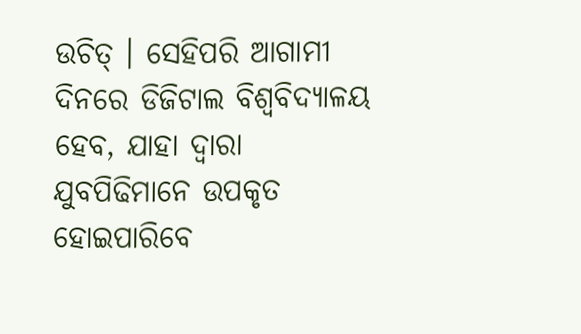ଉଚିତ୍ । ସେହିପରି ଆଗାମୀ ଦିନରେ ଡିଜିଟାଲ ବିଶ୍ୱବିଦ୍ୟାଳୟ ହେବ, ଯାହା ଦ୍ୱାରା ଯୁବପିଢିମାନେ ଉପକୃତ ହୋଇପାରିବେ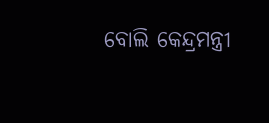ବୋଲି କେନ୍ଦ୍ରମନ୍ତ୍ରୀ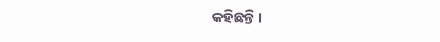କହିଛନ୍ତି ।